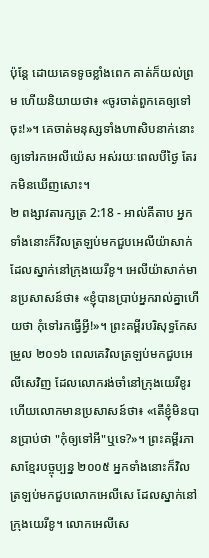ប៉ុន្តែ ដោយគេទទូចខ្លាំងពេក គាត់ក៏យល់ព្រម ហើយនិយាយថា៖ «ចូរចាត់ពួកគេឲ្យទៅចុះ!»។ គេចាត់មនុស្សទាំងហាសិបនាក់នោះឲ្យទៅរកអេលីយ៉េស អស់រយៈពេលបីថ្ងៃ តែរកមិនឃើញសោះ។
២ ពង្សាវតារក្សត្រ 2:18 - អាល់គីតាប អ្នកទាំងនោះក៏វិលត្រឡប់មកជួបអេលីយ៉ាសាក់ដែលស្នាក់នៅក្រុងយេរីខូ។ អេលីយ៉ាសាក់មានប្រសាសន៍ថា៖ «ខ្ញុំបានប្រាប់អ្នករាល់គ្នាហើយថា កុំទៅរកធ្វើអ្វី!»។ ព្រះគម្ពីរបរិសុទ្ធកែសម្រួល ២០១៦ ពេលគេវិលត្រឡប់មកជួបអេលីសេវិញ ដែលលោករង់ចាំនៅក្រុងយេរីខូរ ហើយលោកមានប្រសាសន៍ថា៖ «តើខ្ញុំមិនបានប្រាប់ថា "កុំឲ្យទៅអី"ឬទេ?»។ ព្រះគម្ពីរភាសាខ្មែរបច្ចុប្បន្ន ២០០៥ អ្នកទាំងនោះក៏វិលត្រឡប់មកជួបលោកអេលីសេ ដែលស្នាក់នៅក្រុងយេរីខូ។ លោកអេលីសេ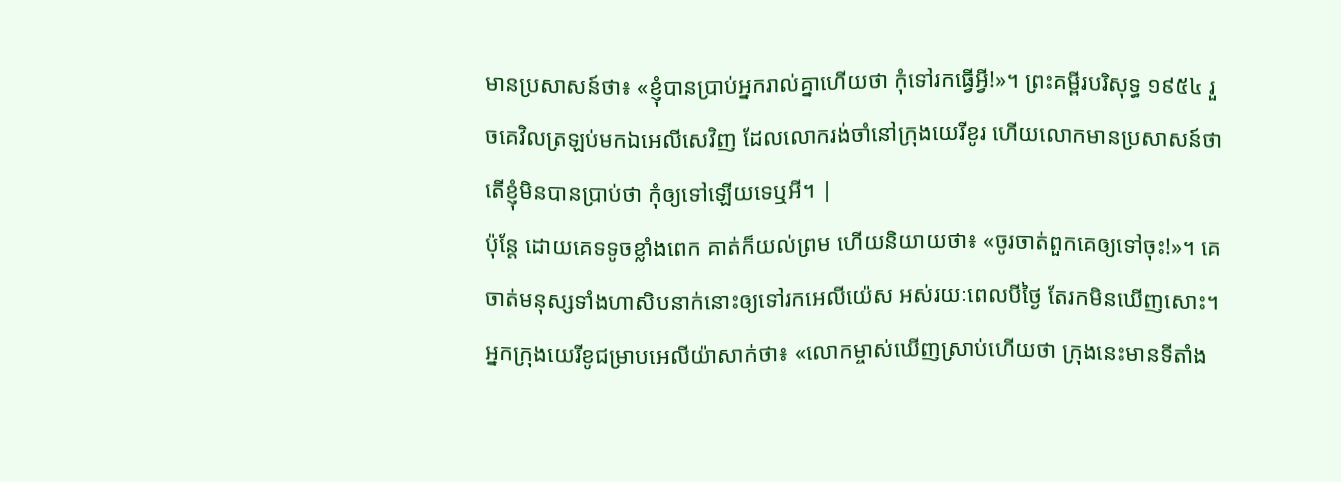មានប្រសាសន៍ថា៖ «ខ្ញុំបានប្រាប់អ្នករាល់គ្នាហើយថា កុំទៅរកធ្វើអ្វី!»។ ព្រះគម្ពីរបរិសុទ្ធ ១៩៥៤ រួចគេវិលត្រឡប់មកឯអេលីសេវិញ ដែលលោករង់ចាំនៅក្រុងយេរីខូរ ហើយលោកមានប្រសាសន៍ថា តើខ្ញុំមិនបានប្រាប់ថា កុំឲ្យទៅឡើយទេឬអី។ |
ប៉ុន្តែ ដោយគេទទូចខ្លាំងពេក គាត់ក៏យល់ព្រម ហើយនិយាយថា៖ «ចូរចាត់ពួកគេឲ្យទៅចុះ!»។ គេចាត់មនុស្សទាំងហាសិបនាក់នោះឲ្យទៅរកអេលីយ៉េស អស់រយៈពេលបីថ្ងៃ តែរកមិនឃើញសោះ។
អ្នកក្រុងយេរីខូជម្រាបអេលីយ៉ាសាក់ថា៖ «លោកម្ចាស់ឃើញស្រាប់ហើយថា ក្រុងនេះមានទីតាំង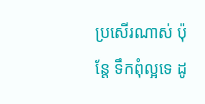ប្រសើរណាស់ ប៉ុន្តែ ទឹកពុំល្អទេ ដូ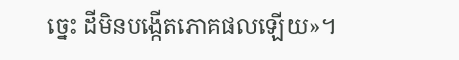ច្នេះ ដីមិនបង្កើតភោគផលឡើយ»។